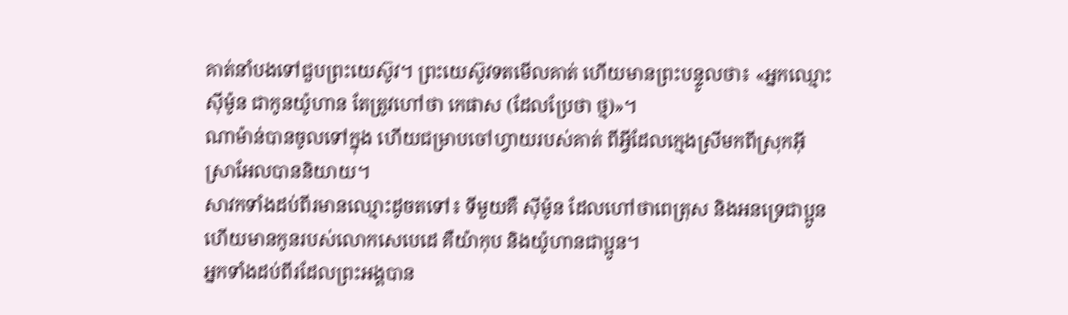គាត់នាំបងទៅជួបព្រះយេស៊ូវ។ ព្រះយេស៊ូវទតមើលគាត់ ហើយមានព្រះបន្ទូលថា៖ «អ្នកឈ្មោះស៊ីម៉ូន ជាកូនយ៉ូហាន តែត្រូវហៅថា កេផាស (ដែលប្រែថា ថ្ម)»។
ណាម៉ាន់បានចូលទៅក្នុង ហើយជម្រាបចៅហ្វាយរបស់គាត់ ពីអ្វីដែលក្មេងស្រីមកពីស្រុកអ៊ីស្រាអែលបាននិយាយ។
សាវកទាំងដប់ពីរមានឈ្មោះដូចតទៅ៖ ទីមួយគឺ ស៊ីម៉ូន ដែលហៅថាពេត្រុស និងអនទ្រេជាប្អូន ហើយមានកូនរបស់លោកសេបេដេ គឺយ៉ាកុប និងយ៉ូហានជាប្អូន។
អ្នកទាំងដប់ពីរដែលព្រះអង្គបាន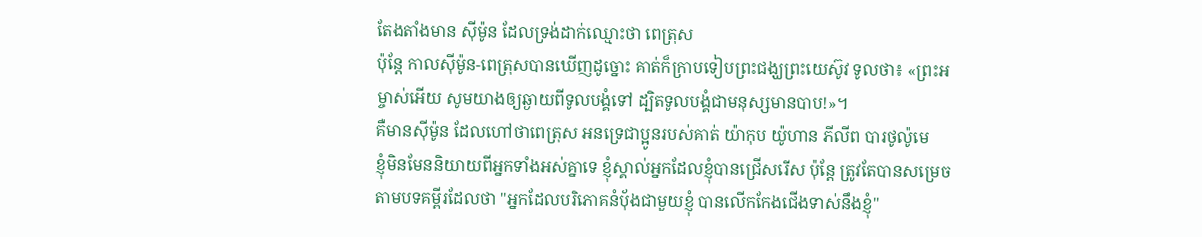តែងតាំងមាន ស៊ីម៉ូន ដែលទ្រង់ដាក់ឈ្មោះថា ពេត្រុស
ប៉ុន្ដែ កាលស៊ីម៉ូន-ពេត្រុសបានឃើញដូច្នោះ គាត់ក៏ក្រាបទៀបព្រះជង្ឃព្រះយេស៊ូវ ទូលថា៖ «ព្រះអម្ចាស់អើយ សូមយាងឲ្យឆ្ងាយពីទូលបង្គំទៅ ដ្បិតទូលបង្គំជាមនុស្សមានបាប!»។
គឺមានស៊ីម៉ូន ដែលហៅថាពេត្រុស អនទ្រេជាប្អូនរបស់គាត់ យ៉ាកុប យ៉ូហាន ភីលីព បារថូល៉ូមេ
ខ្ញុំមិនមែននិយាយពីអ្នកទាំងអស់គ្នាទេ ខ្ញុំស្គាល់អ្នកដែលខ្ញុំបានជ្រើសរើស ប៉ុន្តែ ត្រូវតែបានសម្រេចតាមបទគម្ពីរដែលថា "អ្នកដែលបរិភោគនំបុ័ងជាមួយខ្ញុំ បានលើកកែងជើងទាស់នឹងខ្ញុំ"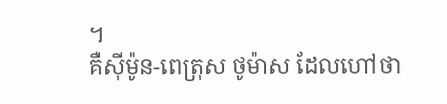។
គឺស៊ីម៉ូន-ពេត្រុស ថូម៉ាស ដែលហៅថា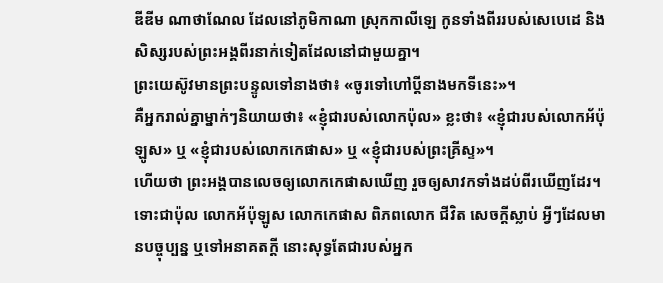ឌីឌីម ណាថាណែល ដែលនៅភូមិកាណា ស្រុកកាលីឡេ កូនទាំងពីររបស់សេបេដេ និងសិស្សរបស់ព្រះអង្គពីរនាក់ទៀតដែលនៅជាមួយគ្នា។
ព្រះយេស៊ូវមានព្រះបន្ទូលទៅនាងថា៖ «ចូរទៅហៅប្តីនាងមកទីនេះ»។
គឺអ្នករាល់គ្នាម្នាក់ៗនិយាយថា៖ «ខ្ញុំជារបស់លោកប៉ុល» ខ្លះថា៖ «ខ្ញុំជារបស់លោកអ័ប៉ុឡូស» ឬ «ខ្ញុំជារបស់លោកកេផាស» ឬ «ខ្ញុំជារបស់ព្រះគ្រីស្ទ»។
ហើយថា ព្រះអង្គបានលេចឲ្យលោកកេផាសឃើញ រួចឲ្យសាវកទាំងដប់ពីរឃើញដែរ។
ទោះជាប៉ុល លោកអ័ប៉ុឡូស លោកកេផាស ពិភពលោក ជីវិត សេចក្តីស្លាប់ អ្វីៗដែលមានបច្ចុប្បន្ន ឬទៅអនាគតក្តី នោះសុទ្ធតែជារបស់អ្នក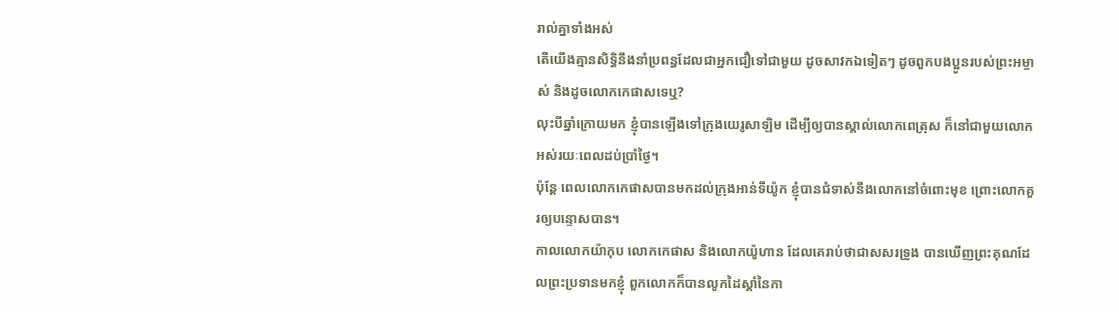រាល់គ្នាទាំងអស់
តើយើងគ្មានសិទ្ធិនឹងនាំប្រពន្ធដែលជាអ្នកជឿទៅជាមួយ ដូចសាវកឯទៀតៗ ដូចពួកបងប្អូនរបស់ព្រះអម្ចាស់ និងដូចលោកកេផាសទេឬ?
លុះបីឆ្នាំក្រោយមក ខ្ញុំបានឡើងទៅក្រុងយេរូសាឡិម ដើម្បីឲ្យបានស្គាល់លោកពេត្រុស ក៏នៅជាមួយលោកអស់រយៈពេលដប់ប្រាំថ្ងៃ។
ប៉ុន្តែ ពេលលោកកេផាសបានមកដល់ក្រុងអាន់ទីយ៉ូក ខ្ញុំបានជំទាស់នឹងលោកនៅចំពោះមុខ ព្រោះលោកគួរឲ្យបន្ទោសបាន។
កាលលោកយ៉ាកុប លោកកេផាស និងលោកយ៉ូហាន ដែលគេរាប់ថាជាសសរទ្រូង បានឃើញព្រះគុណដែលព្រះប្រទានមកខ្ញុំ ពួកលោកក៏បានលូកដៃស្តាំនៃកា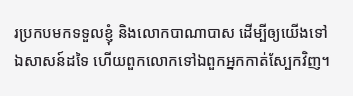រប្រកបមកទទួលខ្ញុំ និងលោកបាណាបាស ដើម្បីឲ្យយើងទៅឯសាសន៍ដទៃ ហើយពួកលោកទៅឯពួកអ្នកកាត់ស្បែកវិញ។